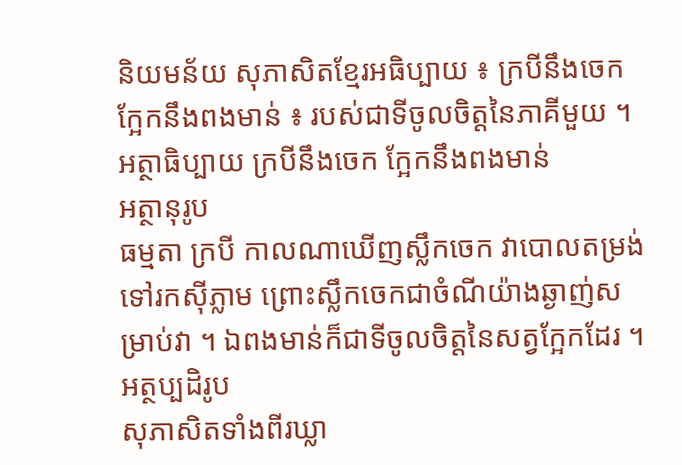និយមន័យ សុភាសិតខ្មែរអធិប្បាយ ៖ ក្របីនឹងចេក ក្អែកនឹងពងមាន់ ៖ របស់ជាទីចូលចិត្តនៃភាគីមួយ ។
អត្ថាធិប្បាយ ក្របីនឹងចេក ក្អែកនឹងពងមាន់
អត្ថានុរូប
ធម្មតា ក្របី កាលណាឃើញស្លឹកចេក វាបោលតម្រង់ទៅរកស៊ីភ្លាម ព្រោះស្លឹកចេកជាចំណីយ៉ាងឆ្ងាញ់សម្រាប់វា ។ ឯពងមាន់ក៏ជាទីចូលចិត្តនៃសត្វក្អែកដែរ ។
អត្ថប្បដិរូប
សុភាសិតទាំងពីរឃ្លា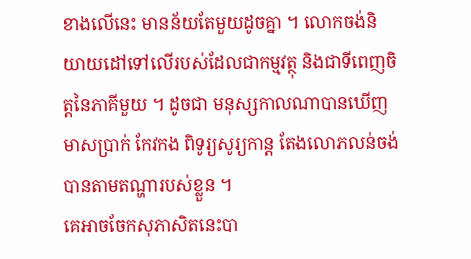ខាងលើនេះ មានន័យតែមួយដូចគ្នា ។ លោកចង់និយាយដៅទៅលើរបស់ដែលជាកម្មវត្ថុ និងជាទីពេញចិត្តនៃភាគីមួយ ។ ដូចជា មនុស្សកាលណាបានឃើញមាសប្រាក់ កែវកង ពិទូរ្យសូរ្យកាន្ត តែងលោភលន់ចង់បានតាមតណ្ហារបស់ខ្លួន ។
គេអាចចែកសុភាសិតនេះបា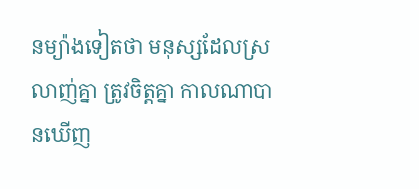នម្យ៉ាងទៀតថា មនុស្សដែលស្រលាញ់គ្នា ត្រូវចិត្តគ្នា កាលណាបានឃើញ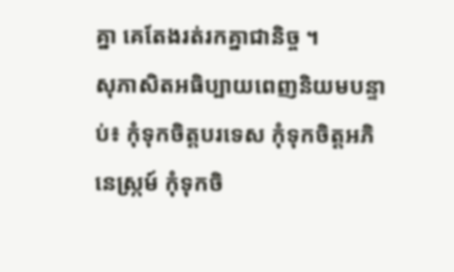គ្នា គេតែងរត់រកគ្នាជានិច្ច ។
សុភាសិតអធិប្បាយពេញនិយមបន្ទាប់៖ កុំទុកចិត្តបរទេស កុំទុកចិត្តអភិនេស្ក្រម៍ កុំទុកចិ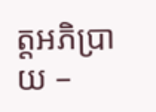ត្តអភិប្រាយ –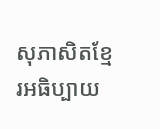សុភាសិតខ្មែរអធិប្បាយ